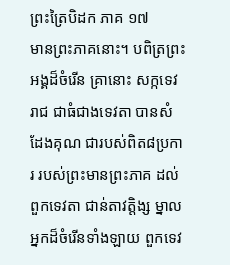ព្រះត្រៃបិដក ភាគ ១៧
មានព្រះភាគនោះ។ បពិត្រព្រះអង្គដ៏ចំរើន គ្រានោះ សក្កទេវរាជ ជាធំជាងទេវតា បានសំដែងគុណ ជារបស់ពិត៨ប្រការ របស់ព្រះមានព្រះភាគ ដល់ពួកទេវតា ជាន់តាវត្តិង្ស ម្នាលអ្នកដ៏ចំរើនទាំងឡាយ ពួកទេវ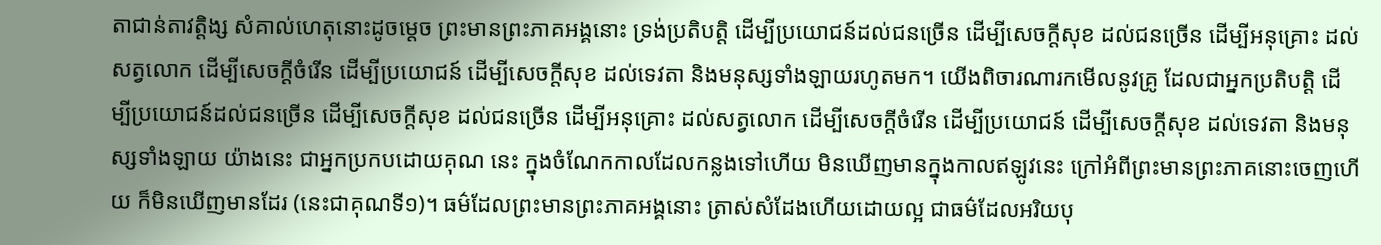តាជាន់តាវត្តិង្ស សំគាល់ហេតុនោះដូចម្តេច ព្រះមានព្រះភាគអង្គនោះ ទ្រង់ប្រតិបត្តិ ដើម្បីប្រយោជន៍ដល់ជនច្រើន ដើម្បីសេចក្តីសុខ ដល់ជនច្រើន ដើម្បីអនុគ្រោះ ដល់សត្វលោក ដើម្បីសេចក្តីចំរើន ដើម្បីប្រយោជន៍ ដើម្បីសេចក្តីសុខ ដល់ទេវតា និងមនុស្សទាំងឡាយរហូតមក។ យើងពិចារណារកមើលនូវគ្រូ ដែលជាអ្នកប្រតិបត្តិ ដើម្បីប្រយោជន៍ដល់ជនច្រើន ដើម្បីសេចក្តីសុខ ដល់ជនច្រើន ដើម្បីអនុគ្រោះ ដល់សត្វលោក ដើម្បីសេចក្តីចំរើន ដើម្បីប្រយោជន៍ ដើម្បីសេចក្តីសុខ ដល់ទេវតា និងមនុស្សទាំងឡាយ យ៉ាងនេះ ជាអ្នកប្រកបដោយគុណ នេះ ក្នុងចំណែកកាលដែលកន្លងទៅហើយ មិនឃើញមានក្នុងកាលឥឡូវនេះ ក្រៅអំពីព្រះមានព្រះភាគនោះចេញហើយ ក៏មិនឃើញមានដែរ (នេះជាគុណទី១)។ ធម៌ដែលព្រះមានព្រះភាគអង្គនោះ ត្រាស់សំដែងហើយដោយល្អ ជាធម៌ដែលអរិយបុ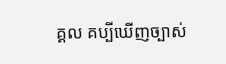គ្គល គប្បីឃើញច្បាស់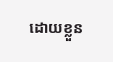ដោយខ្លួន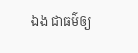ឯង ជាធម៌ឲ្យ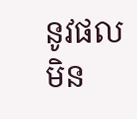នូវផល មិន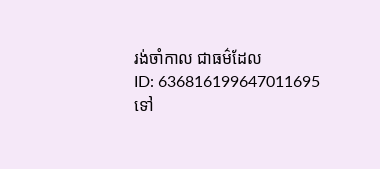រង់ចាំកាល ជាធម៌ដែល
ID: 636816199647011695
ទៅ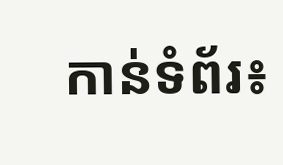កាន់ទំព័រ៖